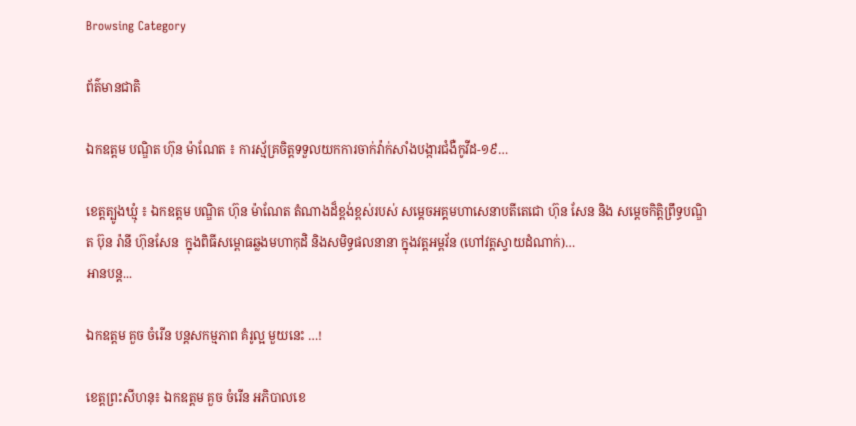Browsing Category

ព័ត៌មានជាតិ

ឯកឧត្តម បណ្ឌិត ហ៊ុន ម៉ាណែត ៖ ការស្ម័គ្រចិត្តទទួលយកការចាក់វ៉ាក់សាំងបង្ការជំងឺកូវីដ-១៩…

ខេត្តត្បូងឃ្មុំ ៖ ឯកឧត្តម បណ្ឌិត ហ៊ុន ម៉ាណែត តំណាងដ៏ខ្ពង់ខ្ពស់របស់ សម្តេចអគ្គមហាសេនាបតីតេជោ ហ៊ុន សែន និង សម្តេចកិត្តិព្រឹទ្ធបណ្ឌិត ប៊ុន រ៉ានី ហ៊ុនសែន  ក្នុងពិធីសម្ពោធឆ្លងមហាកុដិ និងសមិទ្ធផលនានា ក្នុងវត្តអម្ពវ័ន (ហៅវត្តស្វាយដំណាក់)…
អានបន្ត...

ឯកឧត្តម គួច ចំរើន បន្តសកម្មភាព គំរូល្អ មួយនេះ …!

ខេត្តព្រះសីហនុ៖ ឯកឧត្តម គួច ចំរើន អភិបាលខេ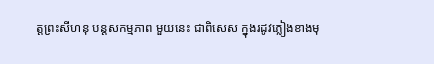ត្តព្រះសីហនុ បន្តសកម្មភាព មួយនេះ ជាពិសេស ក្នុងរដូវភ្លៀងខាងមុ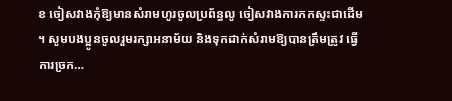ខ ចៀសវាងកុំឱ្យមានសំរាមហូរចូលប្រព័ន្ធលូ ចៀសវាងការកកស្ទះជាដើម ។ សូមបងប្អូនចូលរួមរក្សាអនាម័យ និងទុកដាក់សំរាមឱ្យបានត្រឹមត្រូវ ធ្វើការច្រក…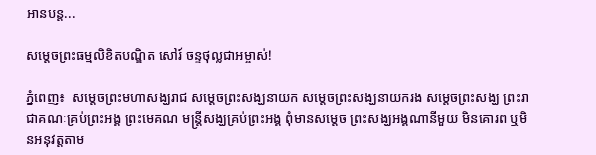អានបន្ត...

សម្តេចព្រះធម្មលិខិតបណ្ឌិត សៅរ៍ ចន្ទថុល្លជាអម្ចាស់!

ភ្នំពេញ៖  សម្តេចព្រះមហាសង្ឃរាជ សម្តេចព្រះសង្ឃនាយក សម្តេចព្រះសង្ឃនាយករង សម្តេចព្រះសង្ឃ ព្រះរាជាគណៈគ្រប់ព្រះអង្គ ព្រះមេគណ មន្រ្តីសង្ឃគ្រប់ព្រះអង្គ ពុំមានសម្តេច ព្រះសង្ឃអង្គណានីមួយ មិនគោរព ឬមិនអនុវត្តតាម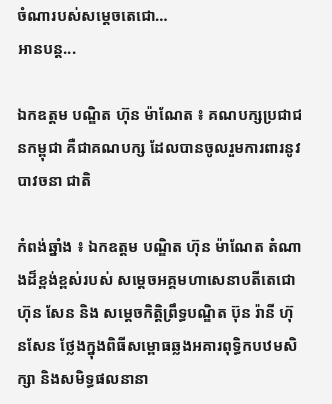ចំណារបស់សម្តេចតេជោ…
អានបន្ត...

ឯកឧត្តម បណ្ឌិត ហ៊ុន ម៉ាណែត ៖ គណបក្សប្រជាជនកម្ពុជា គឺជាគណបក្ស ដែលបានចូលរួមការពារនូវ បាវចនា ជាតិ

កំពង់ឆ្នាំង ៖ ឯកឧត្តម បណ្ឌិត ហ៊ុន ម៉ាណែត តំណាងដ៏ខ្ពង់ខ្ពស់របស់ សម្តេចអគ្គមហាសេនាបតីតេជោ ហ៊ុន សែន និង សម្តេចកិត្តិព្រឹទ្ធបណ្ឌិត ប៊ុន រ៉ានី ហ៊ុនសែន ថ្លែងក្នុងពិធីសម្ពោធឆ្លងអគារពុទ្ធិកបឋមសិក្សា និងសមិទ្ធផលនានា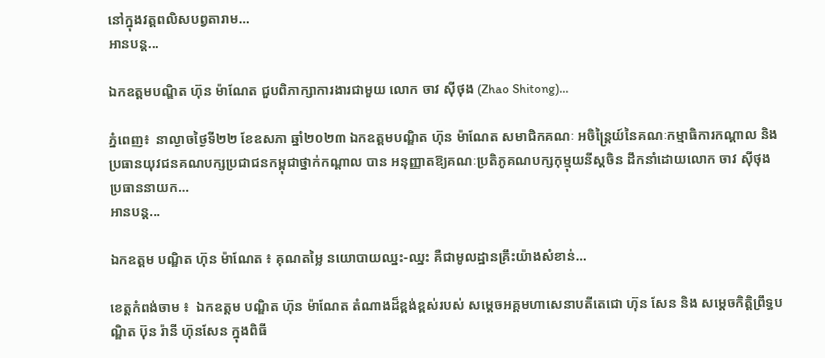នៅក្នុងវត្តពលិសបព្វតារាម…
អានបន្ត...

ឯកឧត្តមបណ្ឌិត ហ៊ុន ម៉ាណែត ជួបពិភាក្សាការងារជាមួយ លោក ចាវ ស៊ីថុង (Zhao Shitong)…

ភ្នំពេញ៖  នាល្ងាចថ្ងៃទី២២ ខែឧសភា ឆ្នាំ២០២៣ ឯកឧត្ដមបណ្ឌិត ហ៊ុន ម៉ាណែត សមាជិកគណៈ អចិន្ត្រៃយ៍នៃគណៈកម្មាធិការកណ្តាល និងប្រធានយុវជនគណបក្សប្រជាជនកម្ពុជាថ្នាក់កណ្ដាល បាន អនុញ្ញាតឱ្យគណៈប្រតិភូគណបក្សកុម្មុយនីស្តចិន ដឹកនាំដោយលោក ចាវ ស៊ីថុង ប្រធាននាយក…
អានបន្ត...

ឯកឧត្តម បណ្ឌិត ហ៊ុន ម៉ាណែត ៖ គុណតម្លៃ នយោបាយឈ្នះ-ឈ្នះ គឺជាមូលដ្ឋានគ្រឹះយ៉ាងសំខាន់…

ខេត្តកំពង់ចាម ៖  ឯកឧត្តម បណ្ឌិត ហ៊ុន ម៉ាណែត តំណាងដ៏ខ្ពង់ខ្ពស់របស់ សម្តេចអគ្គមហាសេនាបតីតេជោ ហ៊ុន សែន និង សម្តេចកិត្តិព្រឹទ្ធបណ្ឌិត ប៊ុន រ៉ានី ហ៊ុនសែន ក្នុងពិធី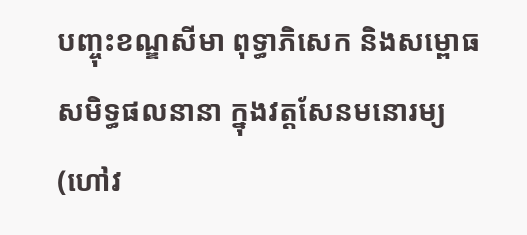បញ្ចុះខណ្ឌសីមា ពុទ្ធាភិសេក និងសម្ពោធសមិទ្ធផលនានា ក្នុងវត្តសែនមនោរម្យ (ហៅវ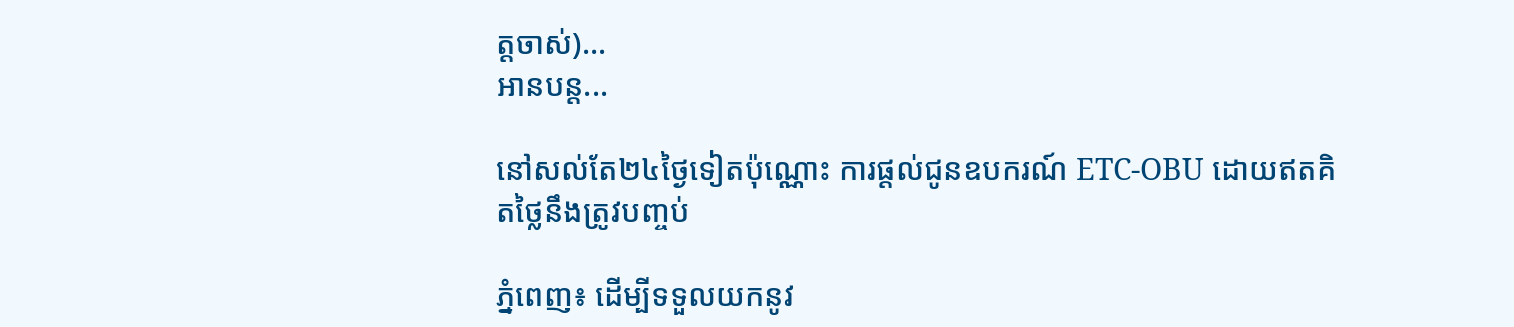ត្តចាស់)…
អានបន្ត...

នៅសល់តែ២៤ថ្ងៃទៀតប៉ុណ្ណោះ ការផ្តល់ជូនឧបករណ៍ ETC-OBU ដោយឥតគិតថ្លៃនឹងត្រូវបញ្ចប់

ភ្នំពេញ៖ ដើម្បីទទួលយកនូវ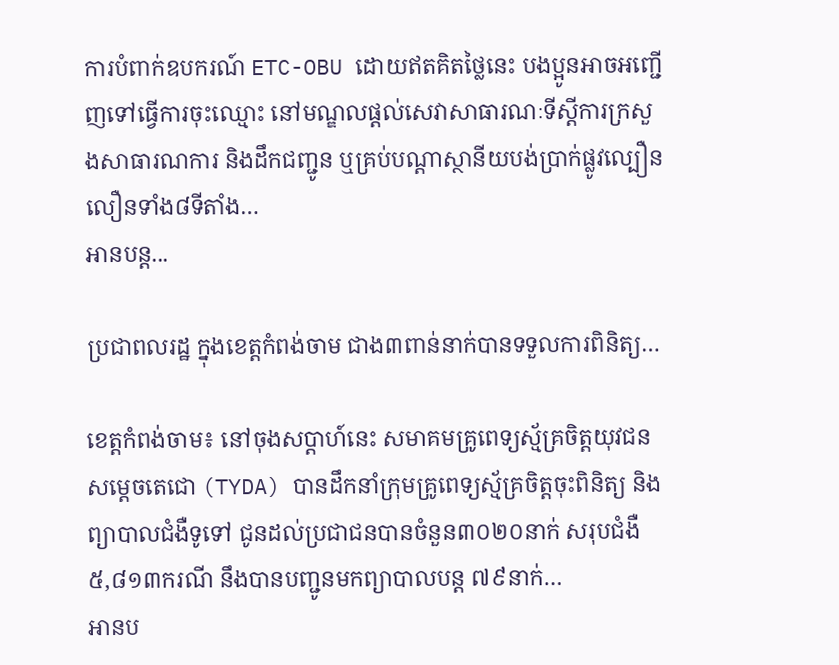ការបំពាក់ឧបករណ៍ ETC-OBU ដោយឥតគិតថ្លៃនេះ បងប្អូនអាចអញ្ជើញទៅធ្វើការចុះឈ្មោះ នៅមណ្ឌលផ្តល់សេវាសាធារណៈទីស្តីការក្រសួងសាធារណការ និងដឹកជញ្ជូន ឬគ្រប់បណ្តាស្ថានីយបង់ប្រាក់ផ្លូវល្បឿនលឿនទាំង៨ទីតាំង…
អានបន្ត...

ប្រជាពលរដ្ឋ ក្នុងខេត្តកំពង់ចាម ជាង៣ពាន់នាក់បានទទួលការពិនិត្យ…

ខេត្តកំពង់ចាម៖ នៅចុងសប្តាហ៍នេះ សមាគមគ្រូពេទ្យស្ម័គ្រចិត្តយុវជនសម្តេចតេជោ (TYDA) បានដឹកនាំក្រុមគ្រូពេទ្យស្ម័គ្រចិត្តចុះពិនិត្យ និងព្យាបាលជំងឺទូទៅ ជូនដល់ប្រជាជនបានចំនួន៣០២០នាក់ សរុបជំងឺ ៥,៨១៣ករណី នឹងបានបញ្ជូនមកព្យាបាលបន្ត ៧៩នាក់…
អានប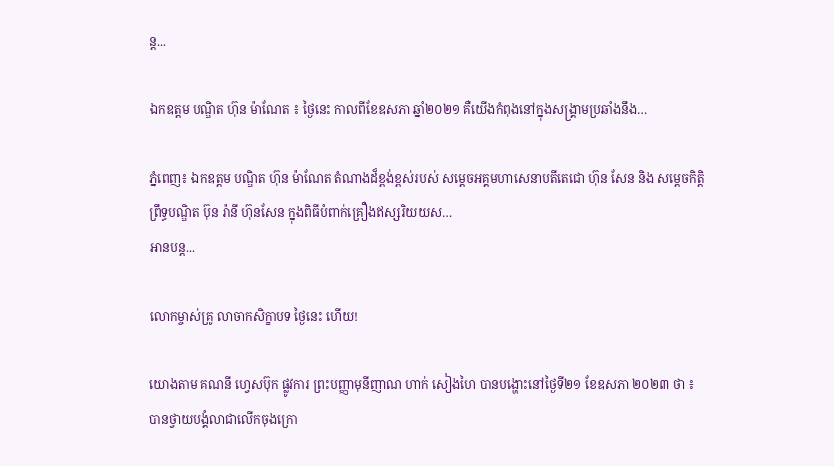ន្ត...

ឯកឧត្តម បណ្ឌិត ហ៊ុន ម៉ាណែត ៖ ថ្ងៃនេះ កាលពីខែឧសភា ឆ្នាំ២០២១ គឺយើងកំពុងនៅក្នុងសង្គ្រាមប្រឆាំងនឹង…

ភ្នំពេញ៖ ឯកឧត្តម បណ្ឌិត ហ៊ុន ម៉ាណែត តំណាងដ៏ខ្ពង់ខ្ពស់របស់ សម្តេចអគ្គមហាសេនាបតីតេជោ ហ៊ុន សែន និង សម្តេចកិត្តិព្រឹទ្ធបណ្ឌិត ប៊ុន រ៉ានី ហ៊ុនសែន ក្នុងពិធីបំពាក់គ្រឿងឥស្សរិយយស…
អានបន្ត...

លោកម្ចាស់គ្រូ លាចាកសិក្ខាបទ ថ្ងៃនេះ ហើយ!

យោងតាម គណនី ហ្វេសប៊ុក ផ្លូវការ ព្រះបញ្ញាមុនីញាណ ហាក់ សៀងហៃ បានបង្ហោះនៅថ្ងៃទី២១ ខែឧសភា ២០២៣ ថា ៖ បានថ្វាយបង្គំលាជាលើកចុងក្រោ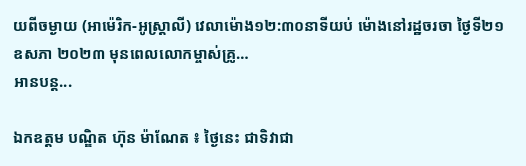យពីចម្ងាយ (អាម៉េរិក-អូស្រ្តាលី) វេលាម៉ោង១២:៣០នាទីយប់ ម៉ោងនៅរដ្ឋចរចា ថ្ងៃទី២១ ឧសភា ២០២៣ មុនពេលលោកម្ចាស់គ្រូ…
អានបន្ត...

ឯកឧត្តម បណ្ឌិត ហ៊ុន ម៉ាណែត ៖ ថ្ងៃនេះ ជាទិវាជា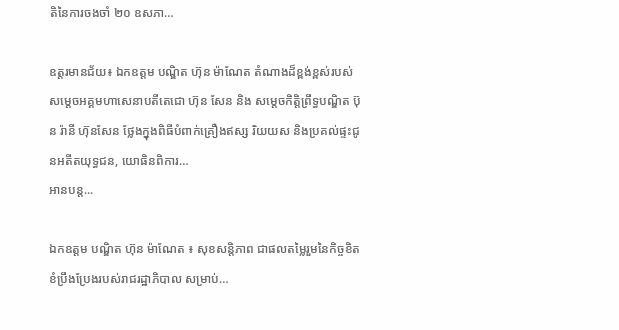តិនៃការចងចាំ ២០ ឧសភា…

ឧត្តរមានជ័យ៖ ឯកឧត្តម បណ្ឌិត ហ៊ុន ម៉ាណែត តំណាងដ៏ខ្ពង់ខ្ពស់របស់សម្តេចអគ្គមហាសេនាបតីតេជោ ហ៊ុន សែន និង សម្តេចកិត្តិព្រឹទ្ធបណ្ឌិត ប៊ុន រ៉ានី ហ៊ុនសែន ថ្លែងក្នុងពិធីបំពាក់គ្រឿងឥស្ស រិយយស និងប្រគល់ផ្ទះជូនអតីតយុទ្ធជន, យោធិនពិការ…
អានបន្ត...

ឯកឧត្តម បណ្ឌិត ហ៊ុន ម៉ាណែត ៖ សុខសន្តិភាព ជាផលតម្លៃរួមនៃកិច្ចខិតខំប្រឹងប្រែងរបស់រាជរដ្ឋាភិបាល សម្រាប់…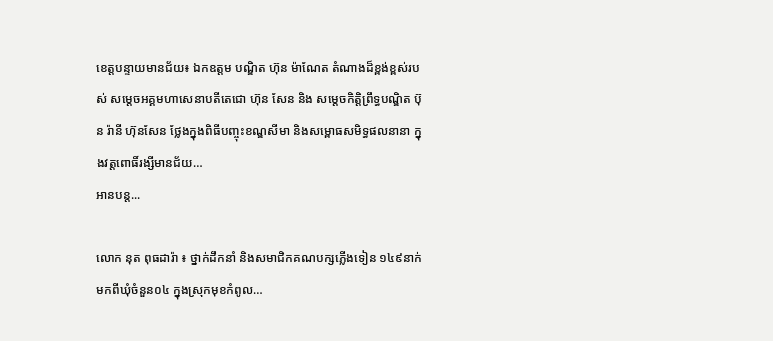ខេត្តបន្ទាយមានជ័យ៖ ឯកឧត្តម បណ្ឌិត ហ៊ុន ម៉ាណែត តំណាងដ៏ខ្ពង់ខ្ពស់របស់ សម្តេចអគ្គមហាសេនាបតីតេជោ ហ៊ុន សែន និង សម្តេចកិត្តិព្រឹទ្ធបណ្ឌិត ប៊ុន រ៉ានី ហ៊ុនសែន ថ្លែងក្នុងពិធីបញ្ចុះខណ្ឌសីមា និងសម្ពោធសមិទ្ធផលនានា ក្នុងវត្តពោធិ៍រង្សីមានជ័យ…
អានបន្ត...

លោក នុត ពុធដារ៉ា ៖ ថ្នាក់ដឹកនាំ និងសមាជិកគណបក្សភ្លើងទៀន ១៤៩នាក់ មកពីឃុំចំនួន០៤ ក្នុងស្រុកមុខកំពូល…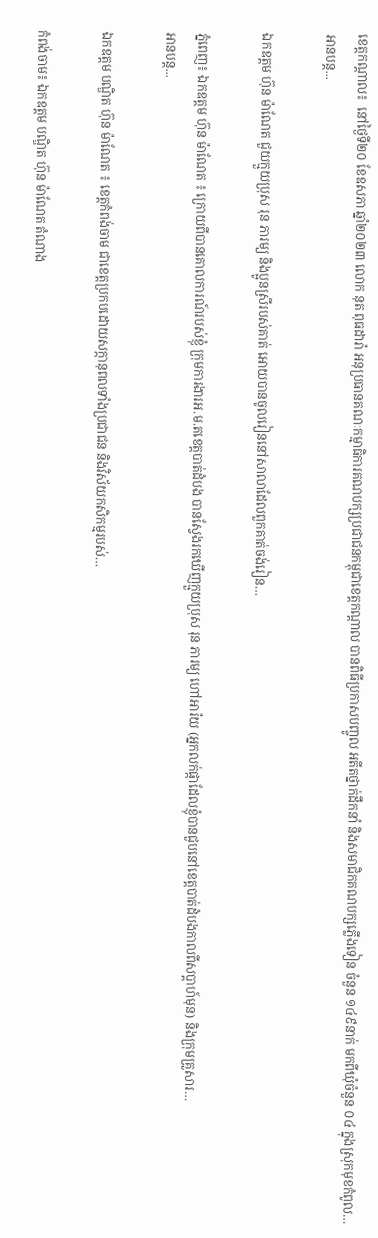ខេត្តកណ្តាល៖  នៅថ្ងៃទី២០ ខែឧសភា ឆ្នាំ២០២៣ លោក នុត ពុធដារ៉ា អនុប្រធានគណៈកម្មាធិការគណបក្សប្រជាជនកម្ពុជាខេត្តកណ្តាល បានពិធីប្រកាសបញ្ចូល អតីតថ្នាក់ដឹកនាំ និងសមាជិកគណបក្សភ្លើងទៀន ចំនួន ១៤៩នាក់ មកពីឃុំចំនួន ០៤ ក្នុងស្រុកមុខកំពូល…
អានបន្ត...

ឯកឧត្តម ហ៊ុន ម៉ាណែត ជួយក្មួយប្រុស រុន ភារម្យ និងប្អូនស្រីរបស់គាត់ អោយបានចូលរៀននៅសាលាដែលពួកគាត់ចង់រៀន…

ភ្នំពេញ៖ ឯកឧត្តម ហ៊ុន ម៉ាណែត ៖ ក្រោយពីបានគោលការណ៍របស់ខ្ញុំ ក្រុមការងារអ.ម.តខេត្តបាត់ដំបង បានស្វែងរកឃើញក្មួយប្រុស រុន ភារម្យ ហៅអារ៉យ (អ្នកលក់ផ្កាដែលខ្ញុំបានជួបនៅខេត្តបាត់ដំបងកាលពីសប្តាហ៍មុន) និងក្រុមគ្រួសារ…
អានបន្ត...

ឯកឧត្តម បណ្ឌិត ហ៊ុន ម៉ាណែត ៖ ខេត្តកំពង់ចាម ជាខេត្តប្រកបដោយសក្កានុពលទាំងប្រជាជន និងវិស័យកសិកម្មរបស់…

កំពង់ចាម៖ ឯកឧត្តម បណ្ឌិត ហ៊ុន ម៉ាណែត តំណាង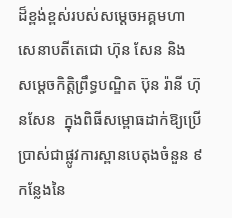ដ៏ខ្ពង់ខ្ពស់របស់សម្តេចអគ្គមហាសេនាបតីតេជោ ហ៊ុន សែន និង សម្តេចកិត្តិព្រឹទ្ធបណ្ឌិត ប៊ុន រ៉ានី ហ៊ុនសែន  ក្នុងពិធីសម្ពោធដាក់ឱ្យប្រើប្រាស់ជាផ្លូវការស្ពានបេតុងចំនួន ៩ កន្លែងនៃ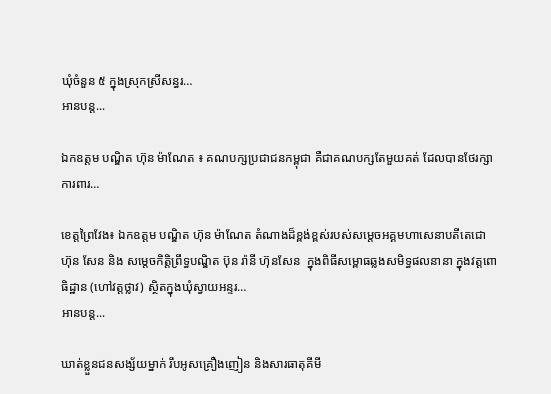ឃុំចំនួន ៥ ក្នុងស្រុកស្រីសន្ធរ…
អានបន្ត...

ឯកឧត្តម បណ្ឌិត ហ៊ុន ម៉ាណែត ៖ គណបក្សប្រជាជនកម្ពុជា គឺជាគណបក្សតែមួយគត់ ដែលបានថែរក្សា ការពារ…

ខេត្តព្រៃវែង៖ ឯកឧត្តម បណ្ឌិត ហ៊ុន ម៉ាណែត តំណាងដ៏ខ្ពង់ខ្ពស់របស់សម្តេចអគ្គមហាសេនាបតីតេជោ ហ៊ុន សែន និង សម្តេចកិត្តិព្រឹទ្ធបណ្ឌិត ប៊ុន រ៉ានី ហ៊ុនសែន  ក្នុងពិធីសម្ពោធឆ្លងសមិទ្ធផលនានា ក្នុងវត្តពោធិដ្ឋាន (ហៅវត្តថ្លាវ) ស្ថិតក្នុងឃុំស្វាយអន្ទរ…
អានបន្ត...

ឃាត់ខ្លួនជនសង្ស័យម្នាក់ រឹបអូសគ្រឿងញៀន និងសារធាតុគីមី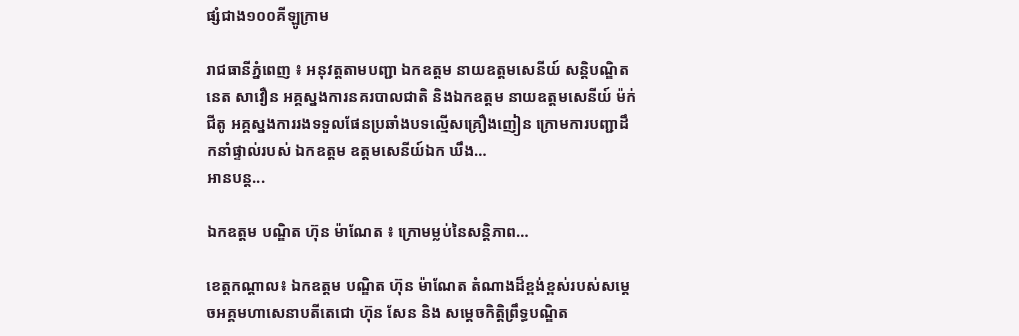ផ្សំជាង១០០គីឡូក្រាម

រាជធានីភំ្នពេញ ៖ អនុវត្តតាមបញ្ជា ឯកឧត្តម នាយឧត្ដមសេនីយ៍ សន្តិបណ្ឌិត នេត សាវឿន អគ្គស្នងការនគរបាលជាតិ និងឯកឧត្តម នាយឧត្ដមសេនីយ៍ ម៉ក់ ជីតូ អគ្គស្នងការរងទទួលផែនប្រឆាំងបទល្មើសគ្រឿងញៀន ក្រោមការបញ្ជាដឹកនាំផ្ទាល់របស់ ឯកឧត្តម ឧត្ដមសេនីយ៍ឯក ឃឹង…
អានបន្ត...

ឯកឧត្តម បណ្ឌិត ហ៊ុន ម៉ាណែត ៖ ក្រោមម្លប់នៃសន្តិភាព…

ខេត្តកណ្តាល៖ ឯកឧត្តម បណ្ឌិត ហ៊ុន ម៉ាណែត តំណាងដ៏ខ្ពង់ខ្ពស់របស់សម្តេចអគ្គមហាសេនាបតីតេជោ ហ៊ុន សែន និង សម្តេចកិត្តិព្រឹទ្ធបណ្ឌិត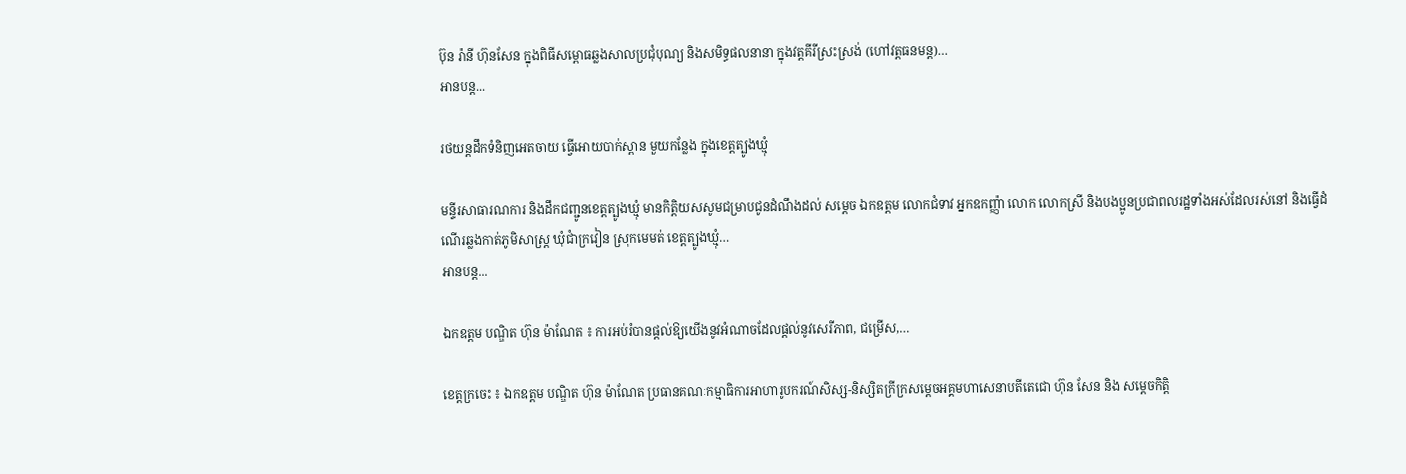ប៊ុន រ៉ានី ហ៊ុនសែន ក្នុងពិធីសម្ពោធឆ្លងសាលប្រជុំបុណ្យ និងសមិទ្ធផលនានា ក្នុងវត្តគីរីស្រះស្រង់ (ហៅវត្តធនមន្ត)…
អានបន្ត...

រថយន្តដឹកទំនិញអេតចាយ ធ្វើអោយបាក់ស្ពាន មួយកន្លែង ក្នុងខេត្តត្បូងឃ្មុំ

មន្ទីរសាធារណការ និងដឹកជញ្ជូនខេត្តត្បូងឃ្មុំ មានកិត្តិយសសូមជម្រាបជូនដំណឹងដល់ សម្ដេច ឯកឧត្តម លោកជំទាវ អ្នកឧកញ្ញ៉ា លោក លោកស្រី និងបងប្អូនប្រជាពលរដ្ឋទាំងអស់ដែលរស់នៅ និងធ្វើដំណើរឆ្លងកាត់ភូមិសាស្ត្រ ឃុំជាំក្រវៀន ស្រុកមេមត់ ខេត្តត្បូងឃ្មុំ…
អានបន្ត...

ឯកឧត្តម បណ្ឌិត ហ៊ុន ម៉ាណែត ៖ ការអប់រំបានផ្តល់ឱ្យយើងនូវអំណាចដែលផ្តល់នូវសេរីភាព, ជម្រើស,…

ខេត្តក្រចេះ ៖ ឯកឧត្តម បណ្ឌិត ហ៊ុន ម៉ាណែត ប្រធានគណៈកម្មាធិការអាហារូបករណ៍សិស្ស-និស្សិតក្រីក្រសម្តេចអគ្គមហាសេនាបតីតេជោ ហ៊ុន សែន និង សម្តេចកិត្តិ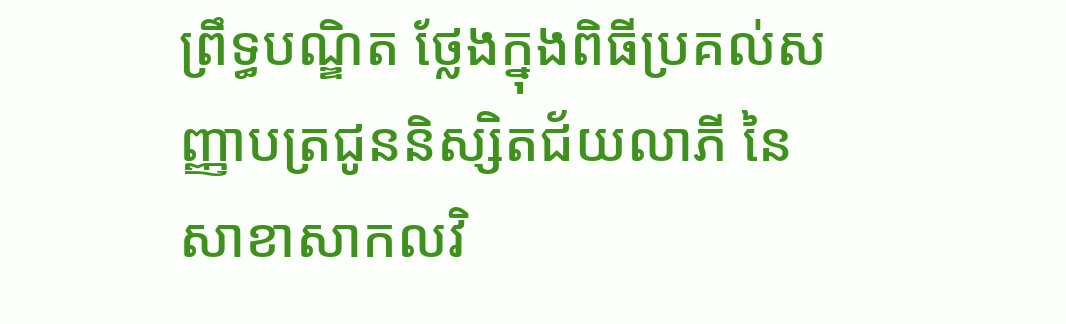ព្រឹទ្ធបណ្ឌិត ថ្លែងក្នុងពិធីប្រគល់សញ្ញាបត្រជូននិស្សិតជ័យលាភី នៃសាខាសាកលវិ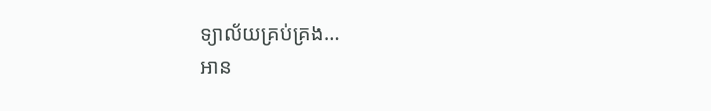ទ្យាល័យគ្រប់គ្រង…
អាន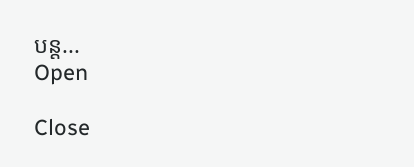បន្ត...
Open

Close